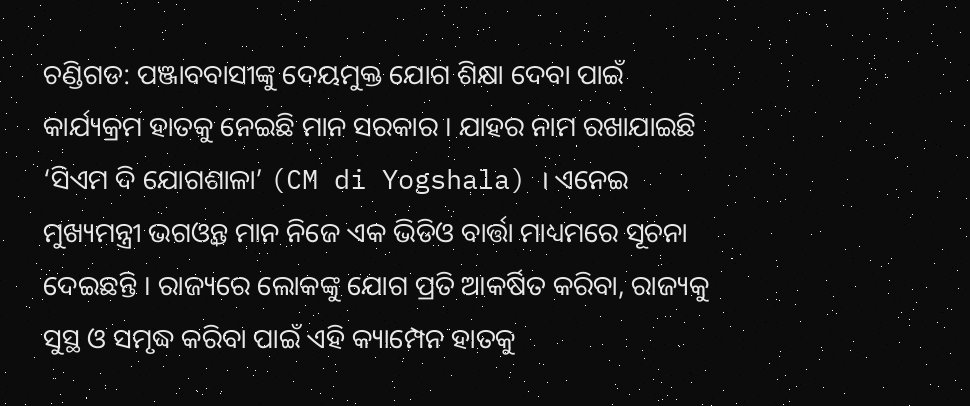ଚଣ୍ଡିଗଡ: ପଞ୍ଜାବବାସୀଙ୍କୁ ଦେୟମୁକ୍ତ ଯୋଗ ଶିକ୍ଷା ଦେବା ପାଇଁ କାର୍ଯ୍ୟକ୍ରମ ହାତକୁ ନେଇଛି ମାନ ସରକାର । ଯାହର ନାମ ରଖାଯାଇଛି ‘ସିଏମ ଦି ଯୋଗଶାଳା’ (CM di Yogshala) । ଏନେଇ ମୁଖ୍ୟମନ୍ତ୍ରୀ ଭଗଓ୍ବନ୍ତ ମାନ ନିଜେ ଏକ ଭିଡିଓ ବାର୍ତ୍ତା ମାଧ୍ୟମରେ ସୂଚନା ଦେଇଛନ୍ତି । ରାଜ୍ୟରେ ଲୋକଙ୍କୁ ଯୋଗ ପ୍ରତି ଆକର୍ଷିତ କରିବା, ରାଜ୍ୟକୁ ସୁସ୍ଥ ଓ ସମୃଦ୍ଧ କରିବା ପାଇଁ ଏହି କ୍ୟାମ୍ପେନ ହାତକୁ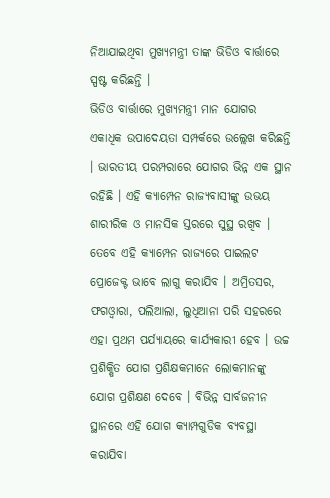ନିଆଯାଇଥିବା ମୁଖ୍ୟମନ୍ତ୍ରୀ ତାଙ୍କ ଭିଡିଓ ବାର୍ତ୍ତାରେ ସ୍ପଷ୍ଟ କରିଛନ୍ତି ।
ଭିଡିଓ ବାର୍ତ୍ତାରେ ମୁଖ୍ୟମନ୍ତ୍ରୀ ମାନ ଯୋଗର ଏକାଧିକ ଉପାଦେୟତା ସମ୍ପର୍କରେ ଉଲ୍ଲେଖ କରିଛନ୍ତି । ଭାରତୀୟ ପରମ୍ପରାରେ ଯୋଗର ଭିନ୍ନ ଏକ ସ୍ଥାନ ରହିଛି । ଏହି କ୍ୟାମ୍ପେନ ରାଜ୍ୟବାସୀଙ୍କୁ ଉଭୟ ଶାରୀରିକ ଓ ମାନସିକ ସ୍ତରରେ ସୁସ୍ଥ ରଖିବ । ତେବେ ଏହି କ୍ୟାମ୍ପେନ ରାଜ୍ୟରେ ପାଇଲଟ ପ୍ରୋଜେକ୍ଟ ଭାବେ ଲାଗୁ କରାଯିବ । ଅମ୍ରିତସର, ଫଗଓ୍ବାରା, ପଲିଆଲା, ଲୁଧିଆନା ପରି ସହରରେ ଏହା ପ୍ରଥମ ପର୍ଯ୍ୟାୟରେ କାର୍ଯ୍ୟକାରୀ ହେବ । ଉଚ୍ଚ ପ୍ରଶିକ୍ଷିତ ଯୋଗ ପ୍ରଶିକ୍ଷକମାନେ ଲୋକମାନଙ୍କୁ ଯୋଗ ପ୍ରଶିକ୍ଷଣ ଦେବେ । ବିଭିନ୍ନ ସାର୍ବଜନୀନ ସ୍ଥାନରେ ଏହି ଯୋଗ କ୍ଯାମ୍ପଗୁଡିକ ବ୍ୟବସ୍ଥା କରାଯିବା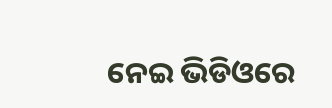ନେଇ ଭିଡିଓରେ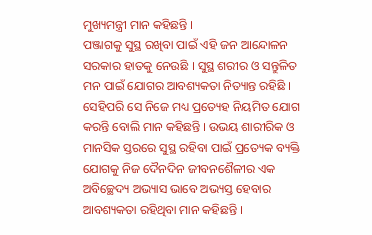ମୁଖ୍ୟମନ୍ତ୍ରୀ ମାନ କହିଛନ୍ତି ।
ପଞ୍ଜାଗକୁ ସୁସ୍ଥ ରଖିବା ପାଇଁ ଏହି ଜନ ଆନ୍ଦୋଳନ ସରକାର ହାତକୁ ନେଉଛି । ସୁସ୍ଥ ଶରୀର ଓ ସନ୍ତୁଳିତ ମନ ପାଇଁ ଯୋଗର ଆବଶ୍ୟକତା ନିତ୍ୟାନ୍ତ ରହିଛି । ସେହିପରି ସେ ନିଜେ ମଧ୍ୟ ପ୍ରତ୍ୟେହ ନିୟମିତ ଯୋଗ କରନ୍ତି ବୋଲି ମାନ କହିଛନ୍ତି । ଉଭୟ ଶାରୀରିକ ଓ ମାନସିକ ସ୍ତରରେ ସୁସ୍ଥ ରହିବା ପାଇଁ ପ୍ରତ୍ୟେକ ବ୍ୟକ୍ତି ଯୋଗକୁ ନିଜ ଦୈନଦିନ ଜୀବନଶୈଳୀର ଏକ ଅବିଚ୍ଛେଦ୍ୟ ଅଭ୍ୟାସ ଭାବେ ଅଭ୍ୟସ୍ତ ହେବାର ଆବଶ୍ୟକତା ରହିଥିବା ମାନ କହିଛନ୍ତି ।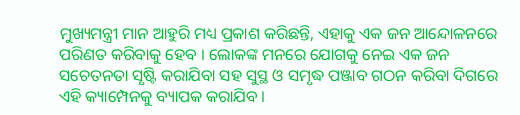ମୁଖ୍ୟମନ୍ତ୍ରୀ ମାନ ଆହୁରି ମଧ୍ୟ ପ୍ରକାଶ କରିଛନ୍ତି, ଏହାକୁ ଏକ ଜନ ଆନ୍ଦୋଳନରେ ପରିଣତ କରିବାକୁ ହେବ । ଲୋକଙ୍କ ମନରେ ଯୋଗକୁ ନେଇ ଏକ ଜନ ସଚେତନତା ସୃଷ୍ଟି କରାଯିବା ସହ ସୁସ୍ଥ ଓ ସମୃଦ୍ଧ ପଞ୍ଜାବ ଗଠନ କରିବା ଦିଗରେ ଏହି କ୍ୟାମ୍ପେନକୁ ବ୍ୟାପକ କରାଯିବ ।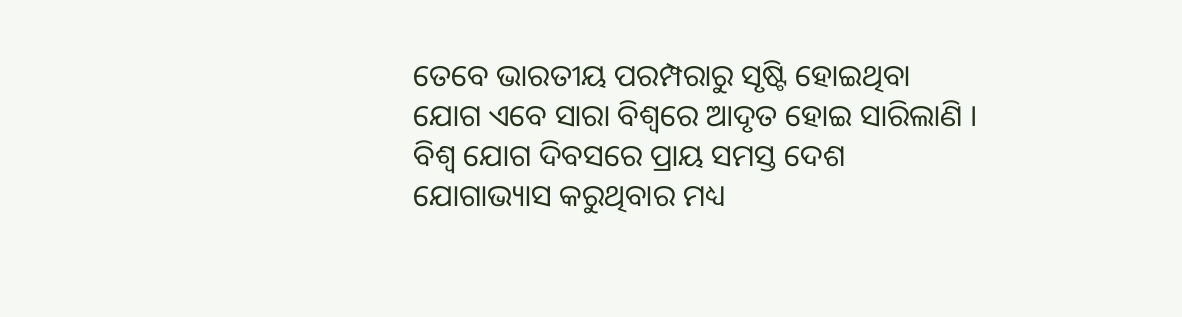ତେବେ ଭାରତୀୟ ପରମ୍ପରାରୁ ସୃଷ୍ଟି ହୋଇଥିବା ଯୋଗ ଏବେ ସାରା ବିଶ୍ବରେ ଆଦୃତ ହୋଇ ସାରିଲାଣି । ବିଶ୍ବ ଯୋଗ ଦିବସରେ ପ୍ରାୟ ସମସ୍ତ ଦେଶ ଯୋଗାଭ୍ୟାସ କରୁଥିବାର ମଧ୍ୟ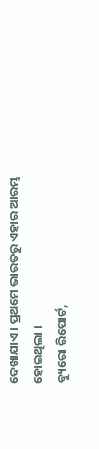ଦେଖାଯାଏ । ପ୍ରଥମେ ଭାରତରୁ ଏହାର ଆରମ୍ଭ ହୋଇଥିଲା ।
ବ୍ୟୁରୋ ରିପୋର୍ଟ,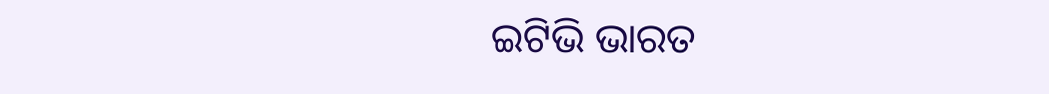ଇଟିଭି ଭାରତ